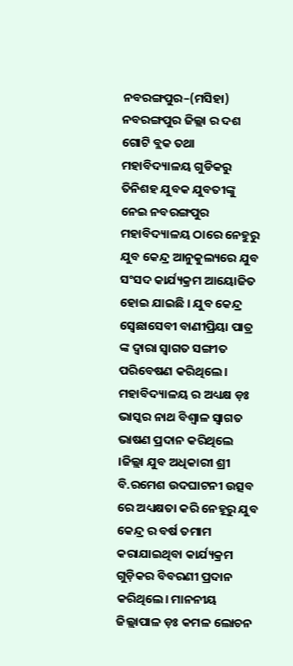ନବରଙ୍ଗପୁର–(ମସିହା) ନବରଙ୍ଗପୁର ଜିଲ୍ଲା ର ଦଶ ଗୋଟି ବ୍ଲକ ତଥା ମହାବିଦ୍ୟାଳୟ ଗୁଡିକରୁ ତିନିଶହ ଯୁବକ ଯୁବତୀଙ୍କୁ ନେଇ ନବରଙ୍ଗପୁର ମହାବିଦ୍ୟାଳୟ ଠାରେ ନେହୁରୁ ଯୁବ କେନ୍ଦ୍ର ଆନୁକୁଲ୍ୟରେ ଯୁବ ସଂସଦ କାର୍ଯ୍ୟକ୍ରମ ଆୟୋଜିତ ହୋଇ ଯାଇଛି । ଯୁବ କେନ୍ଦ୍ର ସ୍ବେଛାସେବୀ ବାଣୀପ୍ରିୟା ପାତ୍ର ଙ୍କ ଦ୍ବାରା ସ୍ବାଗତ ସଙ୍ଗୀତ ପରିବେଷଣ କରିଥିଲେ । ମହାବିଦ୍ୟାଳୟ ର ଅଧ୍ୟକ୍ଷ ଡ଼ଃ ଭାସ୍କର ନାଥ ବିଶ୍ଵାଳ ସ୍ବାଗତ ଭାଷଣ ପ୍ରଦାନ କରିଥିଲେ ।ଜିଲ୍ଲା ଯୁବ ଅଧିକାରୀ ଶ୍ରୀ ବି.ରମେଶ ଉଦଘାଟନୀ ଉତ୍ସବ ରେ ଅଧ୍ୟକ୍ଷତା କରି ନେହୂରୁ ଯୁବ କେନ୍ଦ୍ର ର ବର୍ଷ ତମାମ କରାଯାଇଥିବା କାର୍ଯ୍ୟକ୍ରମ ଗୁଡ଼ିକର ବିବରଣୀ ପ୍ରଦାନ କରିଥିଲେ। ମାନନୀୟ ଜିଲ୍ଲାପାଳ ଡ଼ଃ କମଳ ଲୋଚନ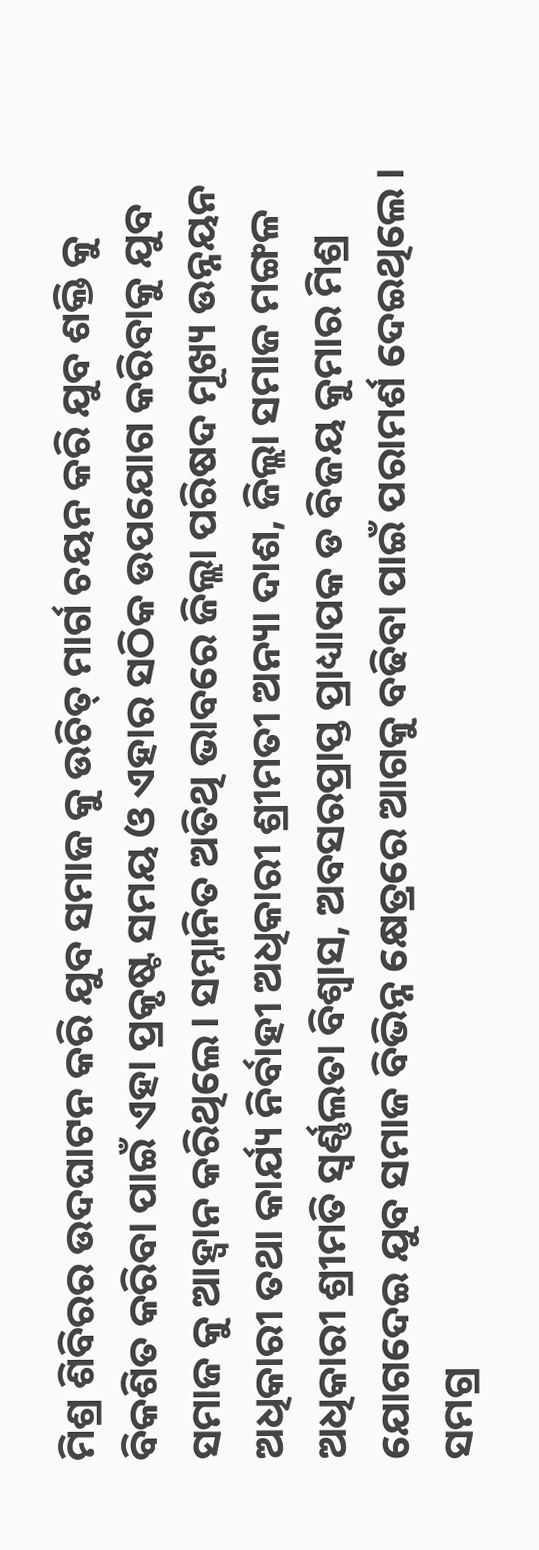ମିଶ୍ର ଶିବିରର ଉଦଘାଟନ କରି ଯୁବ ସମାଜ କୁ ଉଚିତ୍ ମାର୍ଗ ଚୟନ କରି ଯୁବ ଶକ୍ତି କୁ ବିକଶିତ କରିବା ପାଇଁ ଏହା ପ୍ରକୃଷ୍ଟ ସମୟ ଓ ଏହାର ସଠିକ ଉପଯୋଗ କରିବାକୁ ଯୁବ ସମାଜ କୁ ଆହ୍ଵାନ କରିଥିଲେ। ସମ୍ନାନିତ ଅତିଥି ଭାବରେ ଜିଲ୍ଲା ପରିଷଦ ମୂଖ୍ୟ ଉନ୍ନୟନ ଅଧିକାରୀ ତଥା କାର୍ଯ୍ୟ ନିର୍ବାହୀ ଅଧିକାରୀ ଶ୍ରୀମତୀ ଅନ୍ୟା ଦାଶ, ଜିଲ୍ଲା ସମାଜ ମଙ୍ଗଳ ଅଧିକାରୀ ଶ୍ରୀମତି ସ୍ୱର୍ଣ୍ଣଲତା ବିଶ୍ୱାସ, ଅବସରପ୍ରାପ୍ତ ପ୍ରାଧ୍ୟାପକ ଡ ବିଜୟ କୁମାର ମିଶ୍ର ଯୋଗଦେଇ ଯୁବ ସମାଜ ବିଭିନ୍ନ କ୍ଷେତ୍ରରେ ଆଗକୁ ବଢିବା ପାଇଁ ପରାମର୍ଶ ଦେଇଥିଲେ । ସମଗ୍ର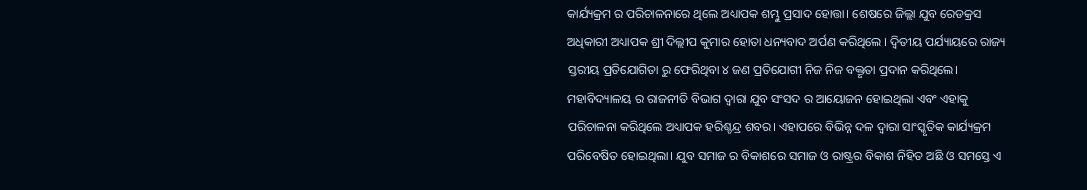କାର୍ଯ୍ୟକ୍ରମ ର ପରିଚାଳନାରେ ଥିଲେ ଅଧ୍ୟାପକ ଶମ୍ଭୁ ପ୍ରସାଦ ହୋତ୍ତା। ଶେଷରେ ଜିଲ୍ଲା ଯୁବ ରେଡକ୍ରସ ଅଧିକାରୀ ଅଧ୍ୟାପକ ଶ୍ରୀ ଦିଲ୍ଲୀପ କୁମାର ହୋତା ଧନ୍ୟବାଦ ଅର୍ପଣ କରିଥିଲେ । ଦ୍ଵିତୀୟ ପର୍ଯ୍ୟାୟରେ ରାଜ୍ୟ ସ୍ତରୀୟ ପ୍ରତିଯୋଗିତା ରୁ ଫେରିଥିବା ୪ ଜଣ ପ୍ରତିଯୋଗୀ ନିଜ ନିଜ ବକ୍ତୃତା ପ୍ରଦାନ କରିଥିଲେ। ମହାବିଦ୍ୟାଳୟ ର ରାଜନୀତି ବିଭାଗ ଦ୍ବାରା ଯୁବ ସଂସଦ ର ଆୟୋଜନ ହୋଇଥିଲା ଏବଂ ଏହାକୁ ପରିଚାଳନା କରିଥିଲେ ଅଧ୍ୟାପକ ହରିଶ୍ଚନ୍ଦ୍ର ଶବର। ଏହାପରେ ବିଭିନ୍ନ ଦଳ ଦ୍ବାରା ସାଂସ୍କୃତିକ କାର୍ଯ୍ୟକ୍ରମ ପରିବେଷିତ ହୋଇଥିଲା। ଯୁବ ସମାଜ ର ବିକାଶରେ ସମାଜ ଓ ରାଷ୍ଟ୍ରର ବିକାଶ ନିହିତ ଅଛି ଓ ସମସ୍ତେ ଏ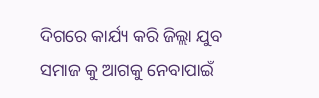ଦିଗରେ କାର୍ଯ୍ୟ କରି ଜିଲ୍ଲା ଯୁବ ସମାଜ କୁ ଆଗକୁ ନେବାପାଇଁ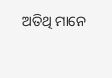ଅତିଥି ମାନେ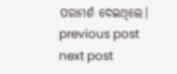ପରାମର୍ଶ ଦେଇଥିଲେ।
previous post
next post